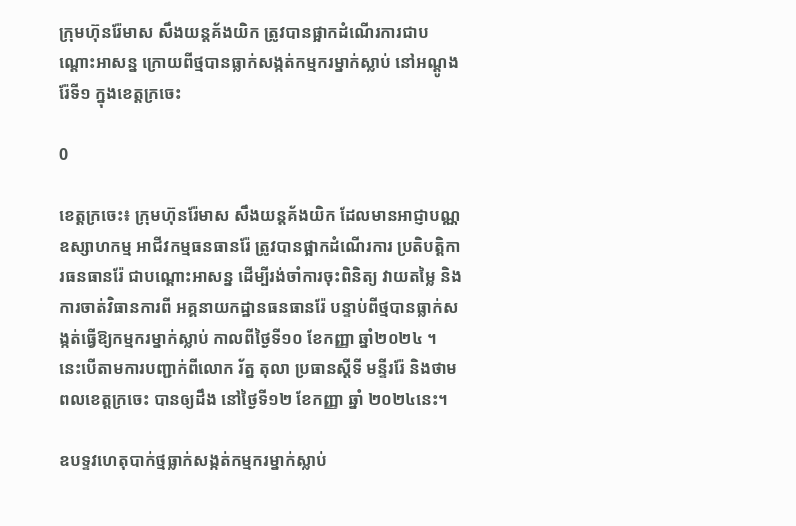ក្រុមហ៊ុនរ៉ែមាស សឹងយន្តគ័ងយិក ត្រូវបានផ្អាកដំណើរការជាបណ្តោះអាសន្ន ក្រោយពីថ្មបានធ្លាក់សង្កត់កម្មករម្នាក់ស្លាប់ នៅអណ្តូងរ៉ែទី១ ក្នុងខេត្តក្រចេះ

0

ខេត្តក្រចេះ៖ ក្រុមហ៊ុនរ៉ែមាស សឹងយន្តគ័ងយិក ដែលមានអាជ្ញាបណ្ណឧស្សាហកម្ម អាជីវកម្មធនធានរ៉ែ ត្រូវបានផ្អាកដំណើរការ ប្រតិបត្តិការធនធានរ៉ែ ជាបណ្ដោះអាសន្ន ដើម្បីរង់ចាំការចុះពិនិត្យ វាយតម្លៃ និងការចាត់វិធានការពី អគ្គនាយកដ្ឋានធនធានរ៉ែ បន្ទាប់ពីថ្មបានធ្លាក់សង្កត់ធ្វើឱ្យកម្មករម្នាក់ស្លាប់ កាលពីថ្ងៃទី១០ ខែកញ្ញា ឆ្នាំ២០២៤ ។ នេះបើតាមការបញ្ជាក់ពីលោក រ័ត្ន តុលា ប្រធានស្ដីទី មន្ទីររ៉ែ និងថាមពលខេត្តក្រចេះ បានឲ្យដឹង នៅថ្ងៃទី១២ ខែកញ្ញា ឆ្នាំ ២០២៤នេះ។

ឧបទ្ទវហេតុបាក់ថ្មធ្លាក់សង្កត់កម្មករម្នាក់ស្លាប់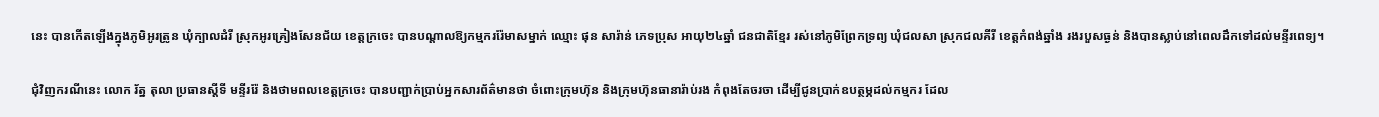នេះ បានកើតឡើងក្នុងភូមិអូរត្រូន ឃុំក្បាលដំរី ស្រុកអូរគ្រៀងសែនជ័យ ខេត្តក្រចេះ បានបណ្តាលឱ្យកម្មកររ៉ែមាសម្នាក់ ឈ្មោះ ផុន សារ៉ាន់ ភេទប្រុស អាយុ២៤ឆ្នាំ ជនជាតិខ្មែរ រស់នៅភូមិព្រែកទ្រព្យ ឃុំជលសា ស្រុកជលគីរី ខេត្ដកំពង់ឆ្នាំង រងរបួសធ្ងន់ និងបានស្លាប់នៅពេលដឹកទៅដល់មន្ទីរពេទ្យ។

ជុំវិញករណីនេះ លោក រ័ត្ន តុលា ប្រធានស្ដីទី មន្ទីររ៉ែ និងថាមពលខេត្តក្រចេះ បានបញ្ជាក់ប្រាប់អ្នកសារព័ត៌មានថា ចំពោះក្រុមហ៊ុន និងក្រុមហ៊ុនធានារ៉ាប់រង កំពុងតែចរចា ដើម្បីជូនប្រាក់ឧបត្ថម្ភដល់កម្មករ ដែល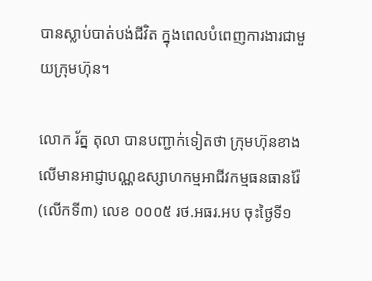បានស្លាប់បាត់បង់ជីវិត ក្នុងពេលបំពេញការងារជាមួយក្រុមហ៊ុន។

លោក រ័ត្ន តុលា បានបញ្ជាក់ទៀតថា ក្រុមហ៊ុនខាងលើមានអាជ្ញាបណ្ណឧស្សាហកម្មអាជីវកម្មធនធានរ៉ែ (លើកទី៣) លេខ ០០០៥ រថ.អធរ.អប ចុះថ្ងៃទី១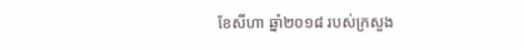ខែសីហា ឆ្នាំ២០១៨ របស់ក្រសួង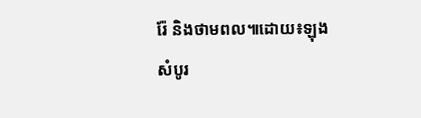រ៉ែ និងថាមពល៕ដោយ៖ឡុង សំបូរ